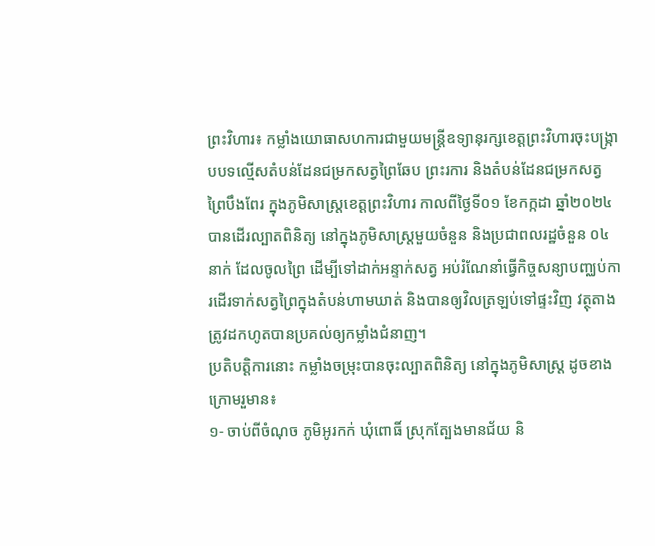ព្រះវិហារ៖ កម្លាំងយោធាសហការជាមួយមន្ត្រីឧទ្យានុរក្សខេត្តព្រះវិហារចុះបង្ក្រាបបទល្មើសតំបន់ដែនជម្រកសត្វព្រៃឆែប ព្រះរការ និងតំបន់ដែនជម្រកសត្វព្រៃបឹងពែរ ក្នុងភូមិសាស្រ្តខេត្តព្រះវិហារ កាលពីថ្ងៃទី០១ ខែកក្កដា ឆ្នាំ២០២៤ បានដើរល្បាតពិនិត្យ នៅក្នុងភូមិសាស្ត្រមួយចំនួន និងប្រជាពលរដ្ឋចំនួន ០៤នាក់ ដែលចូលព្រៃ ដើម្បីទៅដាក់អន្ទាក់សត្វ អប់រំណែនាំធ្វើកិច្ចសន្យាបញ្ឈប់ការដើរទាក់សត្វព្រៃក្នុងតំបន់ហាមឃាត់ និងបានឲ្យវិលត្រឡប់ទៅផ្ទះវិញ វត្ថុតាងត្រូវដកហូតបានប្រគល់ឲ្យកម្លាំងជំនាញ។
ប្រតិបត្តិការនោះ កម្លាំងចម្រុះបានចុះល្បាតពិនិត្យ នៅក្នុងភូមិសាស្ត្រ ដូចខាងក្រោមរួមាន៖
១- ចាប់ពីចំណុច ភូមិអូរកក់ ឃុំពោធិ៍ ស្រុកត្បែងមានជ័យ និ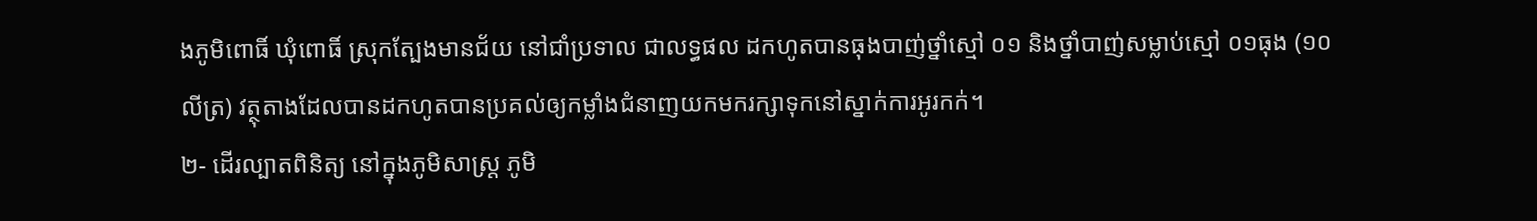ងភូមិពោធិ៍ ឃុំពោធិ៍ ស្រុកត្បែងមានជ័យ នៅជាំប្រទាល ជាលទ្ធផល ដកហូតបានធុងបាញ់ថ្នាំស្មៅ ០១ និងថ្នាំបាញ់សម្លាប់ស្មៅ ០១ធុង (១០លីត្រ) វត្ថុតាងដែលបានដកហូតបានប្រគល់ឲ្យកម្លាំងជំនាញយកមករក្សាទុកនៅស្នាក់ការអូរកក់។
២- ដើរល្បាតពិនិត្យ នៅក្នុងភូមិសាស្ត្រ ភូមិ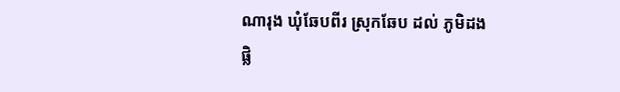ណារុង ឃុំឆែបពីរ ស្រុកឆែប ដល់ ភូមិដងផ្លិ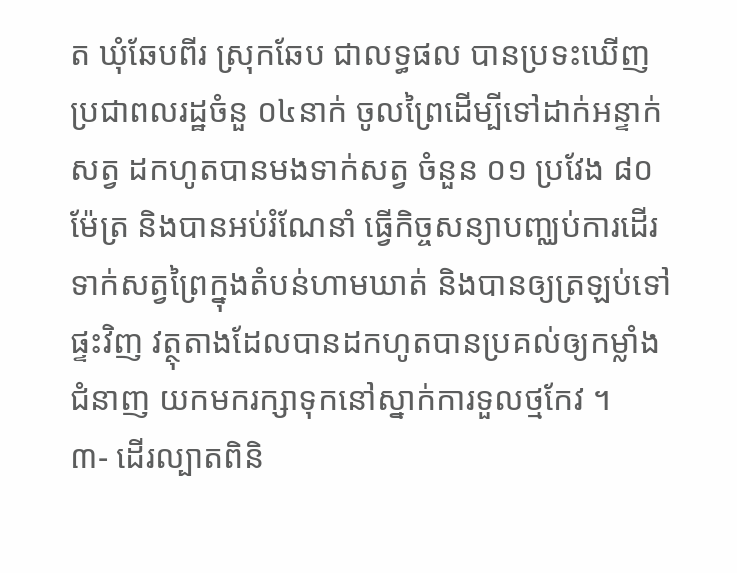ត ឃុំឆែបពីរ ស្រុកឆែប ជាលទ្ធផល បានប្រទះឃើញប្រជាពលរដ្ឋចំនួ ០៤នាក់ ចូលព្រៃដើម្បីទៅដាក់អន្ទាក់សត្វ ដកហូតបានមងទាក់សត្វ ចំនួន ០១ ប្រវែង ៨០ម៉ែត្រ និងបានអប់រំណែនាំ ធ្វើកិច្ចសន្យាបញ្ឈប់ការដើរទាក់សត្វព្រៃក្នុងតំបន់ហាមឃាត់ និងបានឲ្យត្រឡប់ទៅផ្ទះវិញ វត្ថុតាងដែលបានដកហូតបានប្រគល់ឲ្យកម្លាំងជំនាញ យកមករក្សាទុកនៅស្នាក់ការទួលថ្មកែវ ។
៣- ដើរល្បាតពិនិ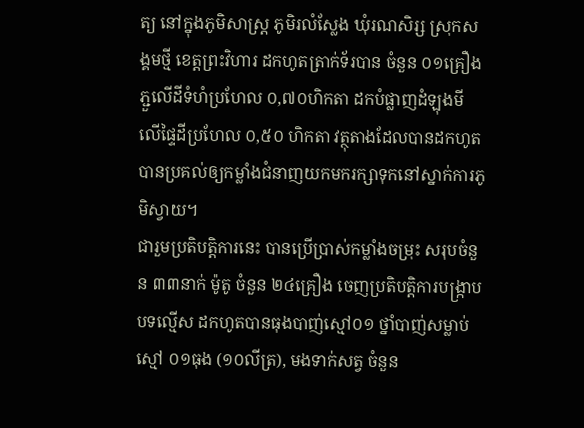ត្យ នៅក្នុងភូមិសាស្រ្ត ភូមិរលំស្លែង ឃុំរណសិរ្ស ស្រុកសង្គមថ្មី ខេត្តព្រះវិហារ ដកហូតត្រាក់ទ័របាន ចំនួន ០១គ្រឿង ភ្ជួលើដីទំហំប្រហែល ០,៧០ហិកតា ដកបំផ្លាញដំឡុងមី លើផ្ទៃដីប្រហែល ០,៥០ ហិកតា វត្ថុតាងដែលបានដកហូតបានប្រគល់ឲ្យកម្លាំងជំនាញយកមករក្សាទុកនៅស្នាក់ការភូមិស្វាយ។
ជារួមប្រតិបត្តិការនេះ បានប្រើប្រាស់កម្លាំងចម្រុះ សរុបចំនួន ៣៣នាក់ ម៉ូតូ ចំនួន ២៤គ្រឿង ចេញប្រតិបត្តិការបង្រ្កាបបទល្មើស ដកហូតបានធុងបាញ់ស្មៅ០១ ថ្នាំបាញ់សម្លាប់ស្មៅ ០១ធុង (១០លីត្រ), មងទាក់សត្វ ចំនួន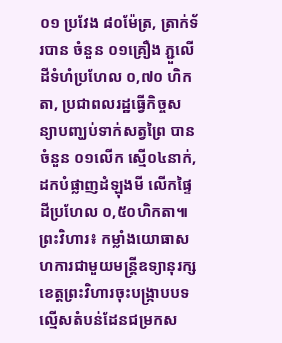០១ ប្រវែង ៨០ម៉ែត្រ, ត្រាក់ទ័របាន ចំនួន ០១គ្រឿង ភ្ជួលើដីទំហំប្រហែល ០,៧០ ហិកតា, ប្រជាពលរដ្ឋធ្វើកិច្ចសន្យាបញ្ឃប់ទាក់សត្វព្រៃ បានចំនួន ០១លើក ស្មើ០៤នាក់, ដកបំផ្លាញដំឡុងមី លើកផ្ទៃដីប្រហែល ០,៥០ហិកតា៕
ព្រះវិហារ៖ កម្លាំងយោធាសហការជាមួយមន្ត្រីឧទ្យានុរក្សខេត្តព្រះវិហារចុះបង្ក្រាបបទល្មើសតំបន់ដែនជម្រកស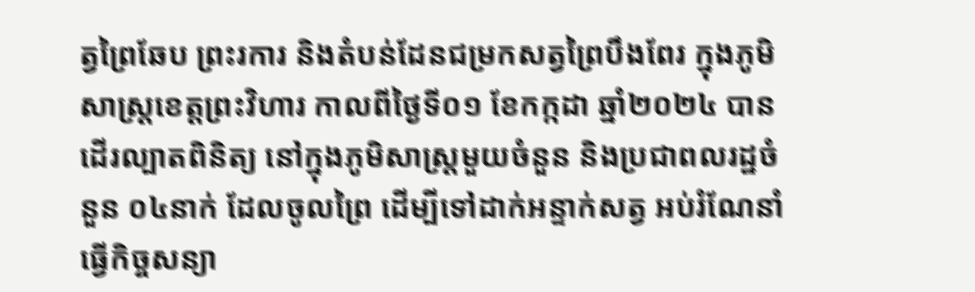ត្វព្រៃឆែប ព្រះរការ និងតំបន់ដែនជម្រកសត្វព្រៃបឹងពែរ ក្នុងភូមិសាស្រ្តខេត្តព្រះវិហារ កាលពីថ្ងៃទី០១ ខែកក្កដា ឆ្នាំ២០២៤ បានដើរល្បាតពិនិត្យ នៅក្នុងភូមិសាស្ត្រមួយចំនួន និងប្រជាពលរដ្ឋចំនួន ០៤នាក់ ដែលចូលព្រៃ ដើម្បីទៅដាក់អន្ទាក់សត្វ អប់រំណែនាំធ្វើកិច្ចសន្យា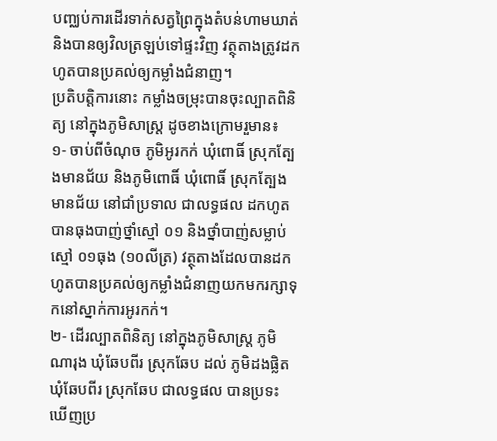បញ្ឈប់ការដើរទាក់សត្វព្រៃក្នុងតំបន់ហាមឃាត់ និងបានឲ្យវិលត្រឡប់ទៅផ្ទះវិញ វត្ថុតាងត្រូវដកហូតបានប្រគល់ឲ្យកម្លាំងជំនាញ។
ប្រតិបត្តិការនោះ កម្លាំងចម្រុះបានចុះល្បាតពិនិត្យ នៅក្នុងភូមិសាស្ត្រ ដូចខាងក្រោមរួមាន៖
១- ចាប់ពីចំណុច ភូមិអូរកក់ ឃុំពោធិ៍ ស្រុកត្បែងមានជ័យ និងភូមិពោធិ៍ ឃុំពោធិ៍ ស្រុកត្បែងមានជ័យ នៅជាំប្រទាល ជាលទ្ធផល ដកហូតបានធុងបាញ់ថ្នាំស្មៅ ០១ និងថ្នាំបាញ់សម្លាប់ស្មៅ ០១ធុង (១០លីត្រ) វត្ថុតាងដែលបានដកហូតបានប្រគល់ឲ្យកម្លាំងជំនាញយកមករក្សាទុកនៅស្នាក់ការអូរកក់។
២- ដើរល្បាតពិនិត្យ នៅក្នុងភូមិសាស្ត្រ ភូមិណារុង ឃុំឆែបពីរ ស្រុកឆែប ដល់ ភូមិដងផ្លិត ឃុំឆែបពីរ ស្រុកឆែប ជាលទ្ធផល បានប្រទះឃើញប្រ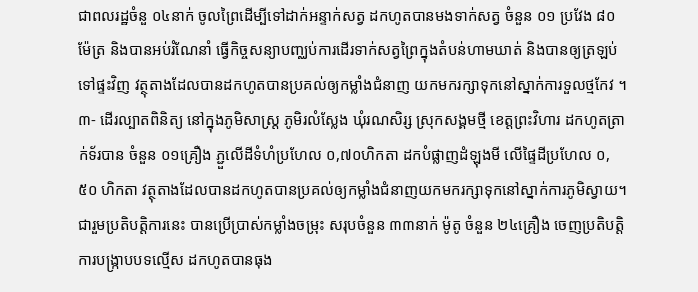ជាពលរដ្ឋចំនួ ០៤នាក់ ចូលព្រៃដើម្បីទៅដាក់អន្ទាក់សត្វ ដកហូតបានមងទាក់សត្វ ចំនួន ០១ ប្រវែង ៨០ម៉ែត្រ និងបានអប់រំណែនាំ ធ្វើកិច្ចសន្យាបញ្ឈប់ការដើរទាក់សត្វព្រៃក្នុងតំបន់ហាមឃាត់ និងបានឲ្យត្រឡប់ទៅផ្ទះវិញ វត្ថុតាងដែលបានដកហូតបានប្រគល់ឲ្យកម្លាំងជំនាញ យកមករក្សាទុកនៅស្នាក់ការទួលថ្មកែវ ។
៣- ដើរល្បាតពិនិត្យ នៅក្នុងភូមិសាស្រ្ត ភូមិរលំស្លែង ឃុំរណសិរ្ស ស្រុកសង្គមថ្មី ខេត្តព្រះវិហារ ដកហូតត្រាក់ទ័របាន ចំនួន ០១គ្រឿង ភ្ជួលើដីទំហំប្រហែល ០,៧០ហិកតា ដកបំផ្លាញដំឡុងមី លើផ្ទៃដីប្រហែល ០,៥០ ហិកតា វត្ថុតាងដែលបានដកហូតបានប្រគល់ឲ្យកម្លាំងជំនាញយកមករក្សាទុកនៅស្នាក់ការភូមិស្វាយ។
ជារួមប្រតិបត្តិការនេះ បានប្រើប្រាស់កម្លាំងចម្រុះ សរុបចំនួន ៣៣នាក់ ម៉ូតូ ចំនួន ២៤គ្រឿង ចេញប្រតិបត្តិការបង្រ្កាបបទល្មើស ដកហូតបានធុង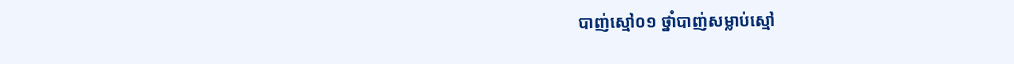បាញ់ស្មៅ០១ ថ្នាំបាញ់សម្លាប់ស្មៅ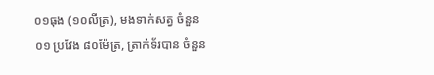០១ធុង (១០លីត្រ), មងទាក់សត្វ ចំនួន ០១ ប្រវែង ៨០ម៉ែត្រ, ត្រាក់ទ័របាន ចំនួន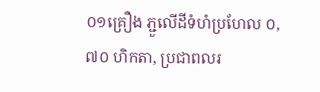០១គ្រឿង ភ្ជួលើដីទំហំប្រហែល ០,៧០ ហិកតា, ប្រជាពលរ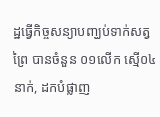ដ្ឋធ្វើកិច្ចសន្យាបញ្ឃប់ទាក់សត្វព្រៃ បានចំនួន ០១លើក ស្មើ០៤នាក់, ដកបំផ្លាញ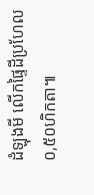ដំឡុងមី លើកផ្ទៃដីប្រហែល ០,៥០ហិកតា៕